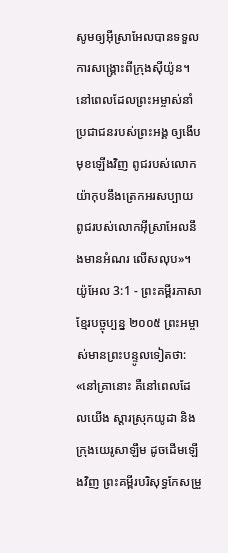សូមឲ្យអ៊ីស្រាអែលបានទទួល ការសង្គ្រោះពីក្រុងស៊ីយ៉ូន។ នៅពេលដែលព្រះអម្ចាស់នាំប្រជាជនរបស់ព្រះអង្គ ឲ្យងើបមុខឡើងវិញ ពូជរបស់លោកយ៉ាកុបនឹងត្រេកអរសប្បាយ ពូជរបស់លោកអ៊ីស្រាអែលនឹងមានអំណរ លើសលុប»។
យ៉ូអែល 3:1 - ព្រះគម្ពីរភាសាខ្មែរបច្ចុប្បន្ន ២០០៥ ព្រះអម្ចាស់មានព្រះបន្ទូលទៀតថា: «នៅគ្រានោះ គឺនៅពេលដែលយើង ស្ដារស្រុកយូដា និងក្រុងយេរូសាឡឹម ដូចដើមឡើងវិញ ព្រះគម្ពីរបរិសុទ្ធកែសម្រួ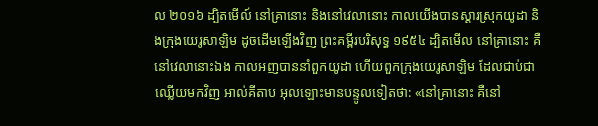ល ២០១៦ ដ្បិតមើល៍ នៅគ្រានោះ និងនៅវេលានោះ កាលយើងបានស្ដារស្រុកយូដា និងក្រុងយេរូសាឡិម ដូចដើមឡើងវិញ ព្រះគម្ពីរបរិសុទ្ធ ១៩៥៤ ដ្បិតមើល នៅគ្រានោះ គឺនៅវេលានោះឯង កាលអញបាននាំពួកយូដា ហើយពួកក្រុងយេរូសាឡិម ដែលជាប់ជាឈ្លើយមកវិញ អាល់គីតាប អុលឡោះមានបន្ទូលទៀតថា: «នៅគ្រានោះ គឺនៅ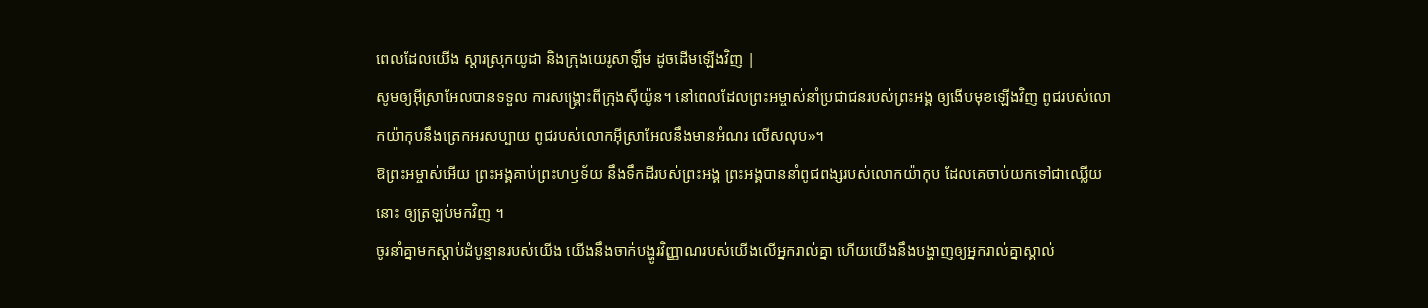ពេលដែលយើង ស្ដារស្រុកយូដា និងក្រុងយេរូសាឡឹម ដូចដើមឡើងវិញ |
សូមឲ្យអ៊ីស្រាអែលបានទទួល ការសង្គ្រោះពីក្រុងស៊ីយ៉ូន។ នៅពេលដែលព្រះអម្ចាស់នាំប្រជាជនរបស់ព្រះអង្គ ឲ្យងើបមុខឡើងវិញ ពូជរបស់លោកយ៉ាកុបនឹងត្រេកអរសប្បាយ ពូជរបស់លោកអ៊ីស្រាអែលនឹងមានអំណរ លើសលុប»។
ឱព្រះអម្ចាស់អើយ ព្រះអង្គគាប់ព្រះហឫទ័យ នឹងទឹកដីរបស់ព្រះអង្គ ព្រះអង្គបាននាំពូជពង្សរបស់លោកយ៉ាកុប ដែលគេចាប់យកទៅជាឈ្លើយនោះ ឲ្យត្រឡប់មកវិញ ។
ចូរនាំគ្នាមកស្ដាប់ដំបូន្មានរបស់យើង យើងនឹងចាក់បង្ហូរវិញ្ញាណរបស់យើងលើអ្នករាល់គ្នា ហើយយើងនឹងបង្ហាញឲ្យអ្នករាល់គ្នាស្គាល់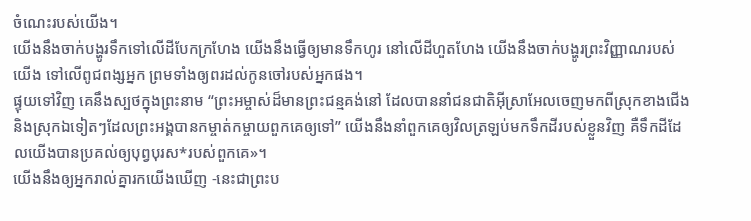ចំណេះរបស់យើង។
យើងនឹងចាក់បង្ហូរទឹកទៅលើដីបែកក្រហែង យើងនឹងធ្វើឲ្យមានទឹកហូរ នៅលើដីហួតហែង យើងនឹងចាក់បង្ហូរព្រះវិញ្ញាណរបស់យើង ទៅលើពូជពង្សអ្នក ព្រមទាំងឲ្យពរដល់កូនចៅរបស់អ្នកផង។
ផ្ទុយទៅវិញ គេនឹងស្បថក្នុងព្រះនាម “ព្រះអម្ចាស់ដ៏មានព្រះជន្មគង់នៅ ដែលបាននាំជនជាតិអ៊ីស្រាអែលចេញមកពីស្រុកខាងជើង និងស្រុកឯទៀតៗដែលព្រះអង្គបានកម្ចាត់កម្ចាយពួកគេឲ្យទៅ” យើងនឹងនាំពួកគេឲ្យវិលត្រឡប់មកទឹកដីរបស់ខ្លួនវិញ គឺទឹកដីដែលយើងបានប្រគល់ឲ្យបុព្វបុរស*របស់ពួកគេ»។
យើងនឹងឲ្យអ្នករាល់គ្នារកយើងឃើញ -នេះជាព្រះប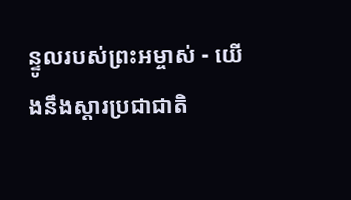ន្ទូលរបស់ព្រះអម្ចាស់ - យើងនឹងស្ដារប្រជាជាតិ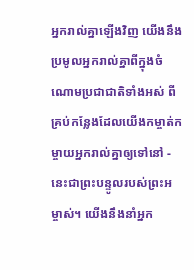អ្នករាល់គ្នាឡើងវិញ យើងនឹងប្រមូលអ្នករាល់គ្នាពីក្នុងចំណោមប្រជាជាតិទាំងអស់ ពីគ្រប់កន្លែងដែលយើងកម្ចាត់កម្ចាយអ្នករាល់គ្នាឲ្យទៅនៅ - នេះជាព្រះបន្ទូលរបស់ព្រះអម្ចាស់។ យើងនឹងនាំអ្នក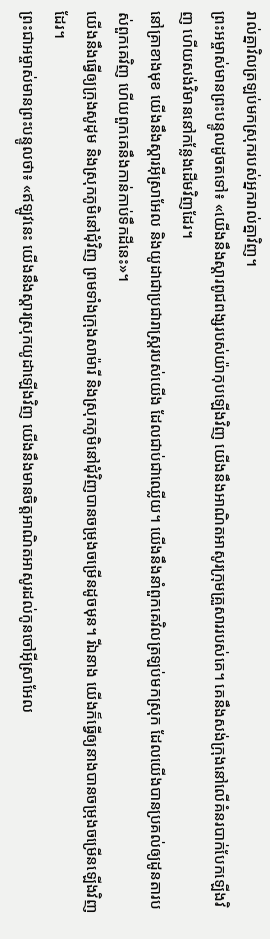រាល់គ្នាវិលត្រឡប់មកស្រុករបស់អ្នករាល់គ្នាវិញ។
ព្រះអម្ចាស់មានព្រះបន្ទូលដូចតទៅ៖ «យើងនឹងស្ដារពូជពង្សរបស់យ៉ាកុបឡើងវិញ យើងនឹងអាណិតអាសូរក្រុមគ្រួសាររបស់គេ។ គេនឹងសង់ក្រុងនៅលើគំនរបាក់បែកឡើងវិញ ហើយសង់វិមាននៅកន្លែងដើមវិញដែរ។
នៅគ្រាខាងមុខ យើងនឹងស្ដារអ៊ីស្រាអែល និងយូដាជាប្រជារាស្ត្ររបស់យើង ដែលជាប់ជាឈ្លើយ។ យើងនឹងនាំពួកគេវិលត្រឡប់មកស្រុក ដែលយើងបានប្រគល់ឲ្យដូនតារបស់ពួកគេវិញ ហើយពួកគេនឹងកាន់កាប់ទឹកដីនេះ»។
យើងនឹងធ្វើឲ្យក្រុងសូដុម និងស្រុកភូមិនៅជុំវិញ ព្រមទាំងក្រុងសាម៉ារី និងស្រុកភូមិនៅជុំវិញបានចម្រុងចម្រើនដូចមុន។ រីឯនាង យើងក៏ធ្វើឲ្យនាងបានចម្រុងចម្រើនឡើងវិញដែរ។
ព្រះជាអម្ចាស់មានព្រះបន្ទូលថា៖ «ឥឡូវនេះ យើងនឹងស្ដារស្រុកយូដាឡើងវិញ យើងនឹងមានចិត្តអាណិតអាសូរដល់កូនចៅអ៊ីស្រាអែល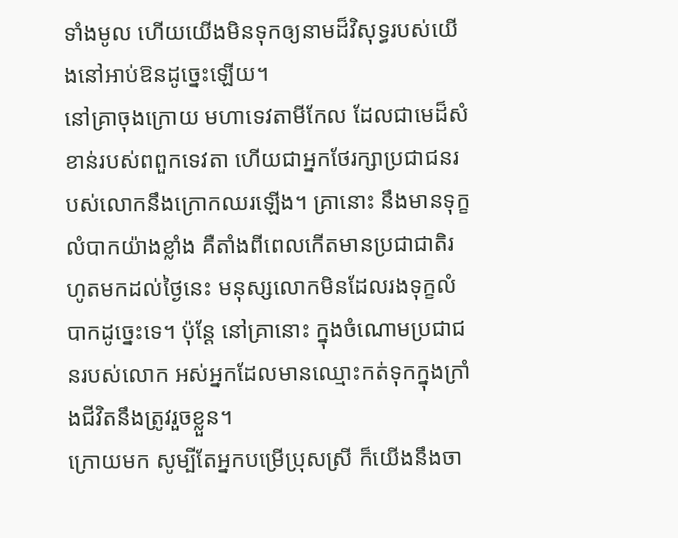ទាំងមូល ហើយយើងមិនទុកឲ្យនាមដ៏វិសុទ្ធរបស់យើងនៅអាប់ឱនដូច្នេះឡើយ។
នៅគ្រាចុងក្រោយ មហាទេវតាមីកែល ដែលជាមេដ៏សំខាន់របស់ពពួកទេវតា ហើយជាអ្នកថែរក្សាប្រជាជនរបស់លោកនឹងក្រោកឈរឡើង។ គ្រានោះ នឹងមានទុក្ខលំបាកយ៉ាងខ្លាំង គឺតាំងពីពេលកើតមានប្រជាជាតិរហូតមកដល់ថ្ងៃនេះ មនុស្សលោកមិនដែលរងទុក្ខលំបាកដូច្នេះទេ។ ប៉ុន្តែ នៅគ្រានោះ ក្នុងចំណោមប្រជាជនរបស់លោក អស់អ្នកដែលមានឈ្មោះកត់ទុកក្នុងក្រាំងជីវិតនឹងត្រូវរួចខ្លួន។
ក្រោយមក សូម្បីតែអ្នកបម្រើប្រុសស្រី ក៏យើងនឹងចា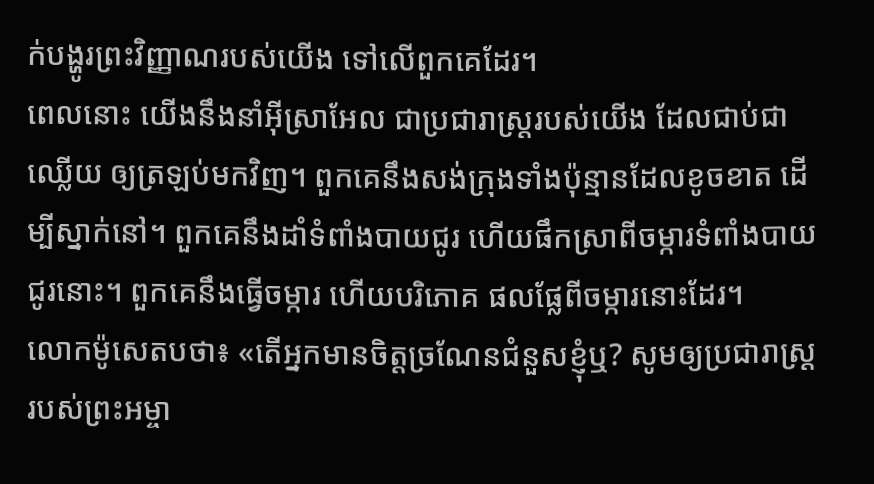ក់បង្ហូរព្រះវិញ្ញាណរបស់យើង ទៅលើពួកគេដែរ។
ពេលនោះ យើងនឹងនាំអ៊ីស្រាអែល ជាប្រជារាស្ត្ររបស់យើង ដែលជាប់ជាឈ្លើយ ឲ្យត្រឡប់មកវិញ។ ពួកគេនឹងសង់ក្រុងទាំងប៉ុន្មានដែលខូចខាត ដើម្បីស្នាក់នៅ។ ពួកគេនឹងដាំទំពាំងបាយជូរ ហើយផឹកស្រាពីចម្ការទំពាំងបាយជូរនោះ។ ពួកគេនឹងធ្វើចម្ការ ហើយបរិភោគ ផលផ្លែពីចម្ការនោះដែរ។
លោកម៉ូសេតបថា៖ «តើអ្នកមានចិត្តច្រណែនជំនួសខ្ញុំឬ? សូមឲ្យប្រជារាស្ត្ររបស់ព្រះអម្ចា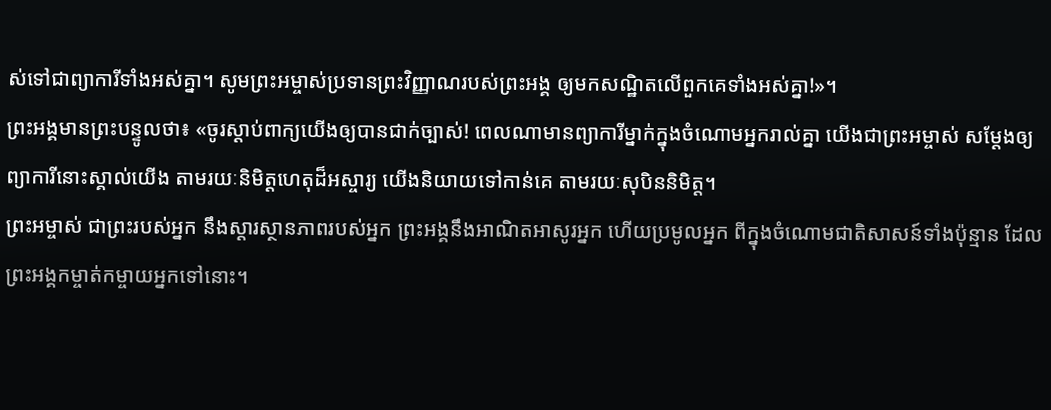ស់ទៅជាព្យាការីទាំងអស់គ្នា។ សូមព្រះអម្ចាស់ប្រទានព្រះវិញ្ញាណរបស់ព្រះអង្គ ឲ្យមកសណ្ឋិតលើពួកគេទាំងអស់គ្នា!»។
ព្រះអង្គមានព្រះបន្ទូលថា៖ «ចូរស្ដាប់ពាក្យយើងឲ្យបានជាក់ច្បាស់! ពេលណាមានព្យាការីម្នាក់ក្នុងចំណោមអ្នករាល់គ្នា យើងជាព្រះអម្ចាស់ សម្តែងឲ្យព្យាការីនោះស្គាល់យើង តាមរយៈនិមិត្តហេតុដ៏អស្ចារ្យ យើងនិយាយទៅកាន់គេ តាមរយៈសុបិននិមិត្ត។
ព្រះអម្ចាស់ ជាព្រះរបស់អ្នក នឹងស្ដារស្ថានភាពរបស់អ្នក ព្រះអង្គនឹងអាណិតអាសូរអ្នក ហើយប្រមូលអ្នក ពីក្នុងចំណោមជាតិសាសន៍ទាំងប៉ុន្មាន ដែលព្រះអង្គកម្ចាត់កម្ចាយអ្នកទៅនោះ។